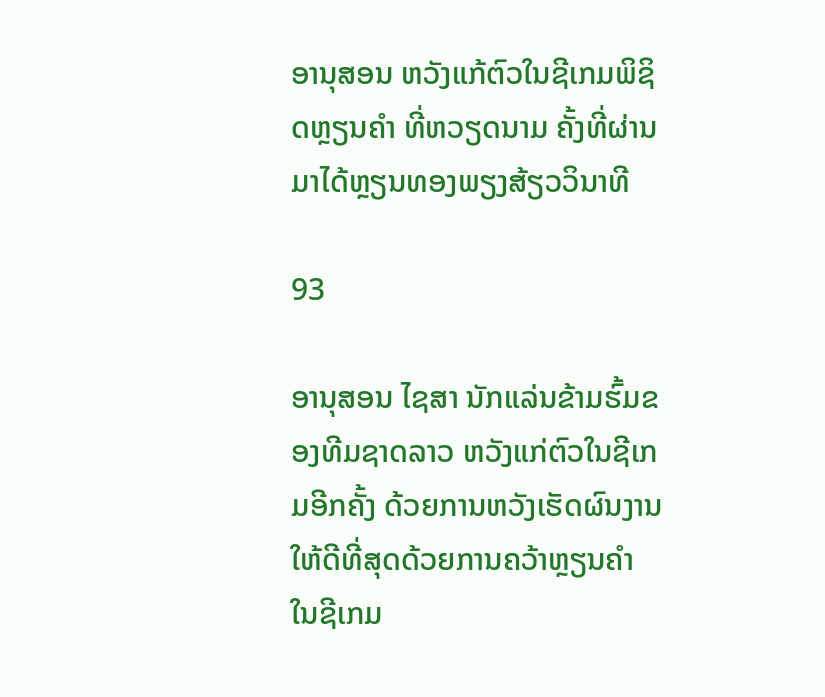ອານຸສອນ ຫວັງແກ້ຕົວໃນຊີເກມພິຊິດຫຼຽນຄໍາ ທີ່ຫວຽດນາມ ຄັ້ງທີ່ຜ່ານມາໄດ້ຫຼຽນທອງພຽງສ້ຽວວິນາທີ

93

ອານຸສອນ ໄຊສາ ນັກແລ່ນຂ້າມຮົ້ມຂອງທີມຊາດລາວ ຫວັງແກ່ຕົວໃນຊີເກມອີກຄັ້ງ ດ້ວຍການຫວັງເຮັດຜົນງານໃຫ້ດີທີ່ສຸດດ້ວຍການຄວ້າຫຼຽນຄໍາ ໃນຊີເກມ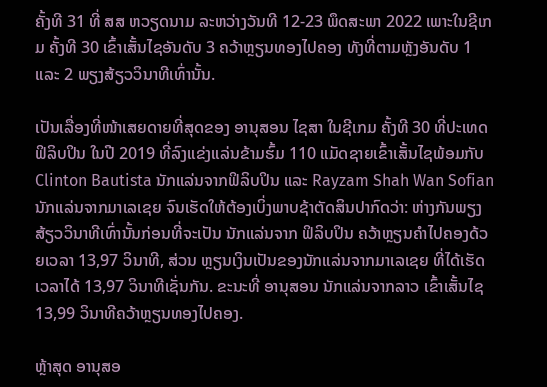ຄັ້ງທີ 31 ທີ່ ສສ ຫວຽດນາມ ລະຫວ່າງວັນທີ 12-23 ພຶດສະພາ 2022 ເພາະໃນຊີເກມ ຄັ້ງທີ 30 ເຂົ້າເສັ້ນໄຊອັນດັບ 3 ຄວ້າຫຼຽນທອງໄປຄອງ ທັງທີ່ຕາມຫຼັງອັນດັບ 1 ແລະ 2 ພຽງສ້ຽວວິນາທີເທົ່ານັ້ນ.

ເປັນເລື່ອງທີ່ໜ້າເສຍດາຍທີ່ສຸດຂອງ ອານຸສອນ ໄຊສາ ໃນຊີເກມ ຄັ້ງທີ 30 ທີ່ປະເທດຟິລິບປິນ ໃນປີ 2019 ທີ່ລົງແຂ່ງແລ່ນຂ້າມຮົ້ມ 110 ແມັດຊາຍເຂົ້າເສັ້ນໄຊພ້ອມກັບ Clinton Bautista ນັກແລ່ນຈາກຟິລິບປິນ ແລະ Rayzam Shah Wan Sofian ນັກແລ່ນຈາກມາເລເຊຍ ຈົນເຮັດໃຫ້ຕ້ອງເບິ່ງພາບຊ້າຕັດສິນປາກົດວ່າ: ຫ່າງກັນພຽງສ້ຽວວິນາທີເທົ່ານັ້ນກ່ອນທີ່ຈະເປັນ ນັກແລ່ນຈາກ ຟິລິບປິນ ຄວ້າຫຼຽນຄໍາໄປຄອງດ້ວຍເວລາ 13,97 ວິນາທີ, ສ່ວນ ຫຼຽນເງິນເປັນຂອງນັກແລ່ນຈາກມາເລເຊຍ ທີ່ໄດ້ເຮັດເວລາໄດ້ 13,97 ວິນາທີເຊັ່ນກັນ. ຂະນະທີ່ ອານຸສອນ ນັກແລ່ນຈາກລາວ ເຂົ້າເສັ້ນໄຊ 13,99 ວິນາທີຄວ້າຫຼຽນທອງໄປຄອງ.

ຫຼ້າສຸດ ອານຸສອ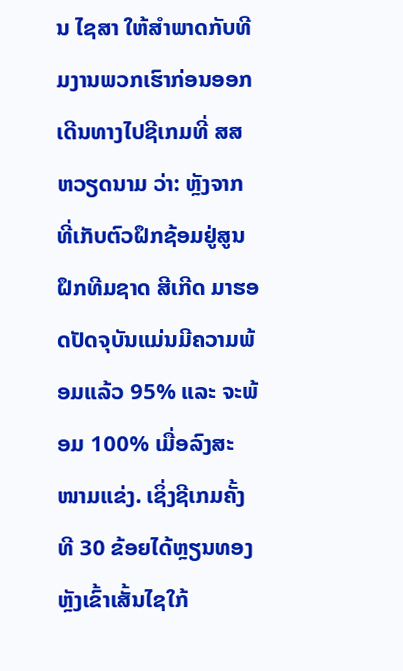ນ ໄຊສາ ໃຫ້ສໍາພາດກັບທີມງານພວກເຮົາກ່ອນອອກເດີນທາງໄປຊີເກມທີ່ ສສ ຫວຽດນາມ ວ່າ: ຫຼັງຈາກທີ່ເກັບຕົວຝຶກຊ້ອມຢູ່ສູນຝຶກທີມຊາດ ສີເກີດ ມາຮອດປັດຈຸບັນແມ່ນມີຄວາມພ້ອມແລ້ວ 95% ແລະ ຈະພ້ອມ 100% ເມື່ອລົງສະໜາມແຂ່ງ. ເຊິ່ງຊີເກມຄັ້ງທີ 30 ຂ້ອຍໄດ້ຫຼຽນທອງ ຫຼັງເຂົ້າເສັ້ນໄຊໃກ້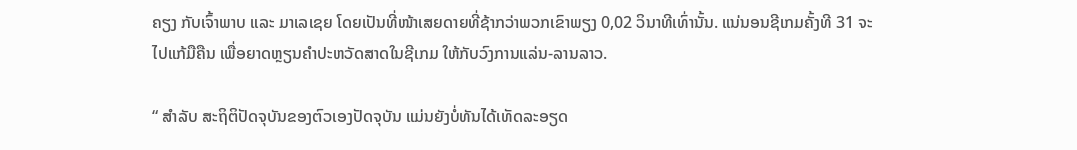ຄຽງ ກັບເຈົ້າພາບ ແລະ ມາເລເຊຍ ໂດຍເປັນທີ່ໜ້າເສຍດາຍທີ່ຊ້າກວ່າພວກເຂົາພຽງ 0,02 ວິນາທີເທົ່ານັ້ນ. ແນ່ນອນຊີເກມຄັ້ງທີ 31 ຈະໄປແກ້ມືຄືນ ເພື່ອຍາດຫຼຽນຄໍາປະຫວັດສາດໃນຊີເກມ ໃຫ້ກັບວົງການແລ່ນ-ລານລາວ.

“ ສໍາລັບ ສະຖິຕິປັດຈຸບັນຂອງຕົວເອງປັດຈຸບັນ ແມ່ນຍັງບໍ່ທັນໄດ້ເທັດລະອຽດ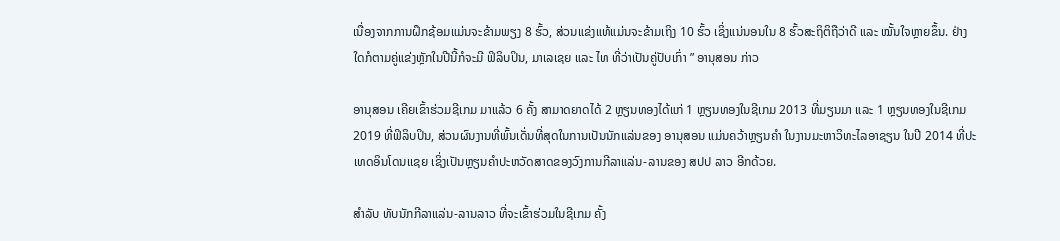ເນື່ອງຈາກການຝຶກຊ້ອມແມ່ນຈະຂ້າມພຽງ 8 ຮົ້ວ, ສ່ວນແຂ່ງແທ້ແມ່ນຈະຂ້າມເຖິງ 10 ຮົ້ວ ເຊິ່ງແນ່ນອນໃນ 8 ຮົ້ວສະຖິຕິຖືວ່າດີ ແລະ ໝັ້ນໃຈຫຼາຍຂຶ້ນ. ຢ່າງໃດກໍຕາມຄູ່ແຂ່ງຫຼັກໃນປີນີ້ກໍຈະມີ ຟິລິບປິນ, ມາເລເຊຍ ແລະ ໄທ ທີ່ວ່າເປັນຄູ່ປັບເກົ່າ ” ອານຸສອນ ກ່າວ

ອານຸສອນ ເຄີຍເຂົ້າຮ່ວມຊີເກມ ມາແລ້ວ 6 ຄັ້ງ ສາມາດຍາດໄດ້ 2 ຫຼຽນທອງໄດ້ແກ່ 1 ຫຼຽນທອງໃນຊີເກມ 2013 ທີ່ມຽນມາ ແລະ 1 ຫຼຽນທອງໃນຊີເກມ 2019 ທີ່ຟິລິບປິນ, ສ່ວນຜົນງານທີ່ພົ້ນເດັ່ນທີ່ສຸດໃນການເປັນນັກແລ່ນຂອງ ອານຸສອນ ແມ່ນຄວ້າຫຼຽນຄໍາ ໃນງານມະຫາວິທະໄລອາຊຽນ ໃນປີ 2014 ທີ່ປະເທດອິນໂດນເເຊຍ ເຊິ່ງເປັນຫຼຽນຄໍາປະຫວັດສາດຂອງວົງການກີລາແລ່ນ-ລານຂອງ ສປປ ລາວ ອີກດ້ວຍ.

ສໍາລັບ ທັບນັກກີລາແລ່ນ-ລານລາວ ທີ່ຈະເຂົ້າຮ່ວມໃນຊີເກມ ຄັ້ງ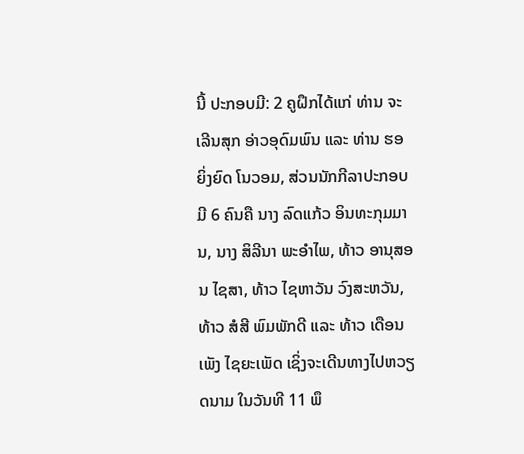ນີ້ ປະກອບມີ: 2 ຄູຝຶກໄດ້ແກ່ ທ່ານ ຈະເລີນສຸກ ອ່າວອຸດົມພົນ ແລະ ທ່ານ ຮອ ຍິ່ງຍົດ ໂນວອມ, ສ່ວນນັກກີລາປະກອບມີ 6 ຄົນຄື ນາງ ລົດແກ້ວ ອິນທະກຸມມານ, ນາງ ສິລີນາ ພະອໍາໄພ, ທ້າວ ອານຸສອນ ໄຊສາ, ທ້າວ ໄຊຫາວັນ ວົງສະຫວັນ, ທ້າວ ສໍສີ ພົມພັກດີ ແລະ ທ້າວ ເດືອນເພັງ ໄຊຍະເພັດ ເຊິ່ງຈະເດີນທາງໄປຫວຽດນາມ ໃນວັນທີ 11 ພຶ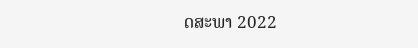ດສະພາ 2022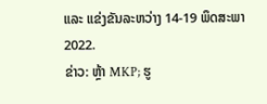ແລະ ແຂ່ງຂັນລະຫວ່າງ 14-19 ພຶດສະພາ 2022.
ຂ່າວ: ຫຼ້າ MKP; ຮູ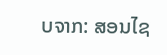ບຈາກ: ສອນໄຊ